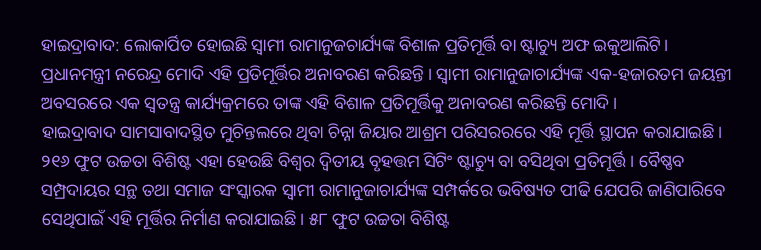ହାଇଦ୍ରାବାଦ: ଲୋକାର୍ପିତ ହୋଇଛି ସ୍ୱାମୀ ରାମାନୁଜଚାର୍ଯ୍ୟଙ୍କ ବିଶାଳ ପ୍ରତିମୂର୍ତ୍ତି ବା ଷ୍ଟାଚ୍ୟୁ ଅଫ ଇକୁଆଲିଟି। ପ୍ରଧାନମନ୍ତ୍ରୀ ନରେନ୍ଦ୍ର ମୋଦି ଏହି ପ୍ରତିମୂର୍ତ୍ତିର ଅନାବରଣ କରିଛନ୍ତି । ସ୍ୱାମୀ ରାମାନୁଜାଚାର୍ଯ୍ୟଙ୍କ ଏକ-ହଜାରତମ ଜୟନ୍ତୀ ଅବସରରେ ଏକ ସ୍ୱତନ୍ତ୍ର କାର୍ଯ୍ୟକ୍ରମରେ ତାଙ୍କ ଏହି ବିଶାଳ ପ୍ରତିମୂର୍ତ୍ତିକୁ ଅନାବରଣ କରିଛନ୍ତି ମୋଦି ।
ହାଇଦ୍ରାବାଦ ସାମସାବାଦସ୍ଥିତ ମୁଚିନ୍ତଲରେ ଥିବା ଚିନ୍ନା ଜିୟାର ଆଶ୍ରମ ପରିସରରରେ ଏହି ମୂର୍ତ୍ତି ସ୍ଥାପନ କରାଯାଇଛି। ୨୧୬ ଫୁଟ ଉଚ୍ଚତା ବିଶିଷ୍ଟ ଏହା ହେଉଛି ବିଶ୍ୱର ଦ୍ୱିତୀୟ ବୃହତ୍ତମ ସିଟିଂ ଷ୍ଟାଚ୍ୟୁ ବା ବସିଥିବା ପ୍ରତିମୂର୍ତ୍ତି । ବୈଷ୍ଣବ ସମ୍ପ୍ରଦାୟର ସନ୍ଥ ତଥା ସମାଜ ସଂସ୍କାରକ ସ୍ୱାମୀ ରାମାନୁଜାଚାର୍ଯ୍ୟଙ୍କ ସମ୍ପର୍କରେ ଭବିଷ୍ୟତ ପୀଢି ଯେପରି ଜାଣିପାରିବେ ସେଥିପାଇଁ ଏହି ମୂର୍ତ୍ତିର ନିର୍ମାଣ କରାଯାଇଛି। ୫୮ ଫୁଟ ଉଚ୍ଚତା ବିଶିଷ୍ଟ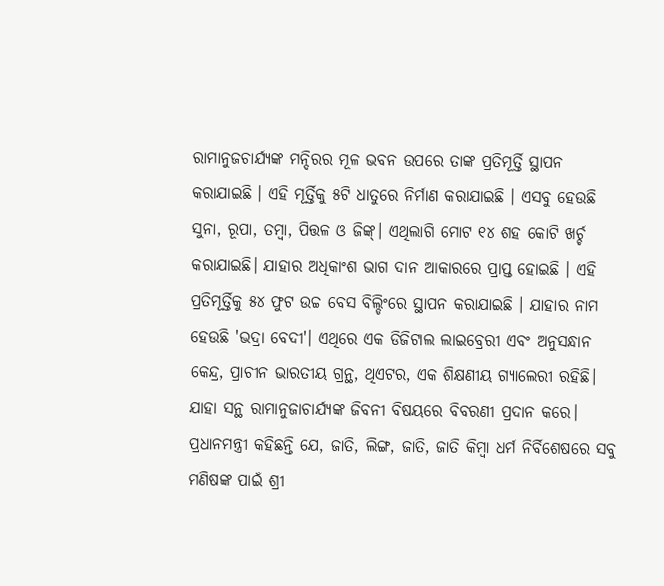ରାମାନୁଜଚାର୍ଯ୍ୟଙ୍କ ମନ୍ଦିରର ମୂଳ ଭବନ ଉପରେ ତାଙ୍କ ପ୍ରତିମୂର୍ତ୍ତି ସ୍ଥାପନ କରାଯାଇଛି । ଏହି ମୂର୍ତ୍ତିକୁ ୫ଟି ଧାତୁରେ ନିର୍ମାଣ କରାଯାଇଛି । ଏସବୁ ହେଉଛି ସୁନା, ରୂପା, ତମ୍ବା, ପିତ୍ତଳ ଓ ଜିଙ୍କ୍। ଏଥିଲାଗି ମୋଟ ୧୪ ଶହ କୋଟି ଖର୍ଚ୍ଚ କରାଯାଇଛି। ଯାହାର ଅଧିକାଂଶ ଭାଗ ଦାନ ଆକାରରେ ପ୍ରାପ୍ତ ହୋଇଛି । ଏହି ପ୍ରତିମୂର୍ତ୍ତିକୁ ୫୪ ଫୁଟ ଉଚ୍ଚ ବେସ ବିଲ୍ଡିଂରେ ସ୍ଥାପନ କରାଯାଇଛି । ଯାହାର ନାମ ହେଉଛି 'ଭଦ୍ରା ବେଦୀ'। ଏଥିରେ ଏକ ଡିଜିଟାଲ ଲାଇବ୍ରେରୀ ଏବଂ ଅନୁସନ୍ଧାନ କେନ୍ଦ୍ର, ପ୍ରାଚୀନ ଭାରତୀୟ ଗ୍ରନ୍ଥ, ଥିଏଟର, ଏକ ଶିକ୍ଷଣୀୟ ଗ୍ୟାଲେରୀ ରହିଛି। ଯାହା ସନ୍ଥ ରାମାନୁଜାଚାର୍ଯ୍ୟଙ୍କ ଜିବନୀ ବିଷୟରେ ବିବରଣୀ ପ୍ରଦାନ କରେ। ପ୍ରଧାନମନ୍ତ୍ରୀ କହିଛନ୍ତି ଯେ, ଜାତି, ଲିଙ୍ଗ, ଜାତି, ଜାତି କିମ୍ବା ଧର୍ମ ନିର୍ବିଶେଷରେ ସବୁ ମଣିଷଙ୍କ ପାଇଁ ଶ୍ରୀ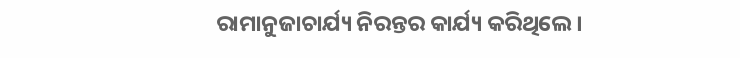ରାମାନୁଜାଚାର୍ଯ୍ୟ ନିରନ୍ତର କାର୍ଯ୍ୟ କରିଥିଲେ।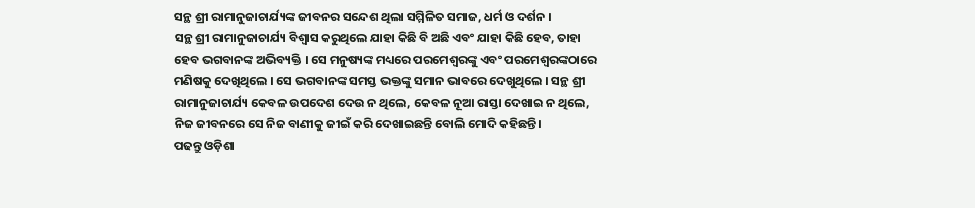ସନ୍ଥ ଶ୍ରୀ ରାମାନୁଜାଚାର୍ଯ୍ୟଙ୍କ ଜୀବନର ସନ୍ଦେଶ ଥିଲା ସମ୍ମିଳିତ ସମାଜ, ଧର୍ମ ଓ ଦର୍ଶନ ।
ସନ୍ଥ ଶ୍ରୀ ରାମାନୁଜାଚାର୍ଯ୍ୟ ବିଶ୍ୱାସ କରୁଥିଲେ ଯାହା କିଛି ବି ଅଛି ଏବଂ ଯାହା କିଛି ହେବ, ତାହା ହେବ ଭଗବାନଙ୍କ ଅଭିବ୍ୟକ୍ତି । ସେ ମନୁଷ୍ୟଙ୍କ ମଧ୍ୟରେ ପରମେଶ୍ୱରଙ୍କୁ ଏବଂ ପରମେଶ୍ୱରଙ୍କଠାରେ ମଣିଷକୁ ଦେଖିଥିଲେ । ସେ ଭଗବାନଙ୍କ ସମସ୍ତ ଭକ୍ତଙ୍କୁ ସମାନ ଭାବରେ ଦେଖୁଥିଲେ । ସନ୍ଥ ଶ୍ରୀ ରାମାନୁଜାଚାର୍ଯ୍ୟ କେବଳ ଉପଦେଶ ଦେଉ ନ ଥିଲେ, କେବଳ ନୂଆ ରାସ୍ତା ଦେଖାଇ ନ ଥିଲେ, ନିଜ ଜୀବନରେ ସେ ନିଜ ବାଣୀକୁ ଜୀଇଁ କରି ଦେଖାଇଛନ୍ତି ବୋଲି ମୋଦି କହିଛନ୍ତି।
ପଢନ୍ତୁ ଓଡ଼ିଶା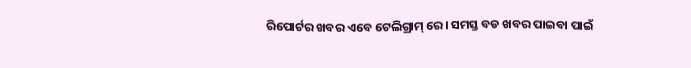ରିପୋର୍ଟର ଖବର ଏବେ ଟେଲିଗ୍ରାମ୍ ରେ। ସମସ୍ତ ବଡ ଖବର ପାଇବା ପାଇଁ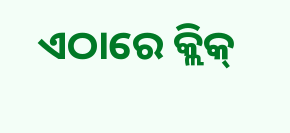ଏଠାରେ କ୍ଲିକ୍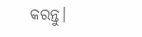କରନ୍ତୁ।